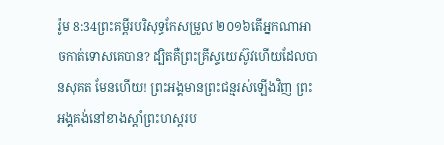រ៉ូម 8:34ព្រះគម្ពីរបរិសុទ្ធកែសម្រួល ២០១៦តើអ្នកណាអាចកាត់ទោសគេបាន? ដ្បិតគឺព្រះគ្រីស្ទយេស៊ូវហើយដែលបានសុគត មែនហើយ! ព្រះអង្គមានព្រះជន្មរស់ឡើងវិញ ព្រះអង្គគង់នៅខាងស្តាំព្រះហស្តរប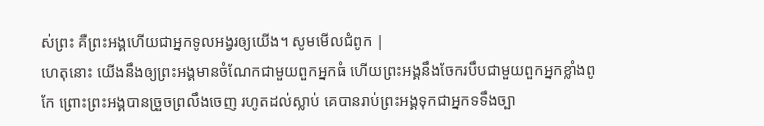ស់ព្រះ គឺព្រះអង្គហើយជាអ្នកទូលអង្វរឲ្យយើង។ សូមមើលជំពូក |
ហេតុនោះ យើងនឹងឲ្យព្រះអង្គមានចំណែកជាមួយពួកអ្នកធំ ហើយព្រះអង្គនឹងចែករបឹបជាមួយពួកអ្នកខ្លាំងពូកែ ព្រោះព្រះអង្គបានច្រួចព្រលឹងចេញ រហូតដល់ស្លាប់ គេបានរាប់ព្រះអង្គទុកជាអ្នកទទឹងច្បា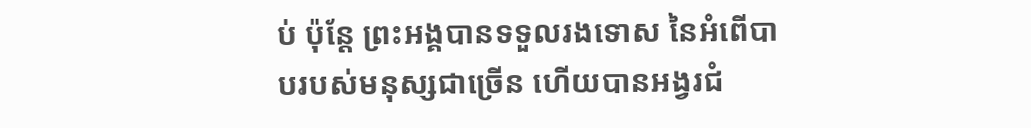ប់ ប៉ុន្តែ ព្រះអង្គបានទទួលរងទោស នៃអំពើបាបរបស់មនុស្សជាច្រើន ហើយបានអង្វរជំ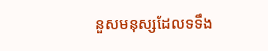នួសមនុស្សដែលទទឹង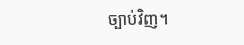ច្បាប់វិញ។